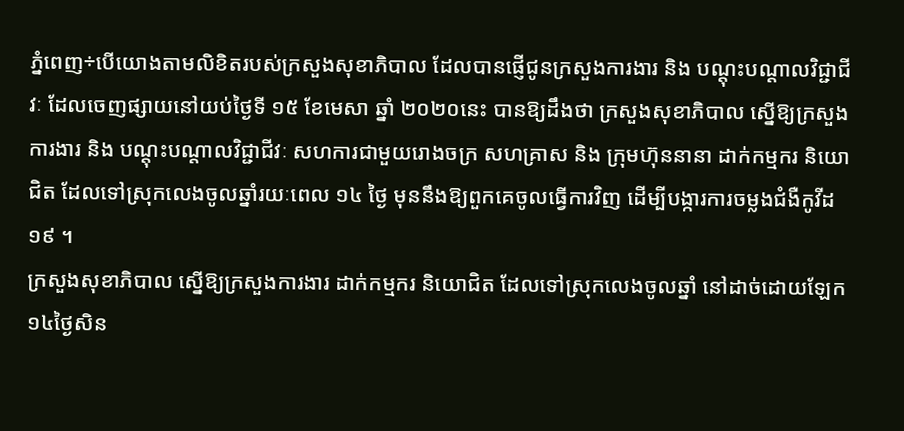ភ្នំពេញ÷បើយោងតាមលិខិតរបស់ក្រសួងសុខាភិបាល ដែលបានផ្ញើជូនក្រសួងការងារ និង បណ្ដុះបណ្ដាលវិជ្ជាជីវៈ ដែលចេញផ្សាយនៅយប់ថ្ងៃទី ១៥ ខែមេសា ឆ្នាំ ២០២០នេះ បានឱ្យដឹងថា ក្រសួងសុខាភិបាល ស្នើឱ្យក្រសួងការងារ និង បណ្តុះបណ្តាលវិជ្ជាជីវៈ សហការជាមួយរោងចក្រ សហគ្រាស និង ក្រុមហ៊ុននានា ដាក់កម្មករ និយោជិត ដែលទៅស្រុកលេងចូលឆ្នាំរយៈពេល ១៤ ថ្ងៃ មុននឹងឱ្យពួកគេចូលធ្វើការវិញ ដើម្បីបង្ការការចម្លងជំងឺកូវីដ ១៩ ។
ក្រសួងសុខាភិបាល ស្នើឱ្យក្រសួងការងារ ដាក់កម្មករ និយោជិត ដែលទៅស្រុកលេងចូលឆ្នាំ នៅដាច់ដោយឡែក ១៤ថ្ងៃសិន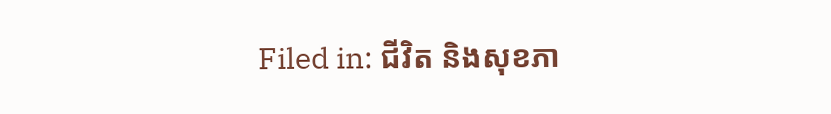Filed in: ជីវិត និងសុខភា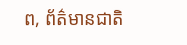ព, ព័ត៌មានជាតិ